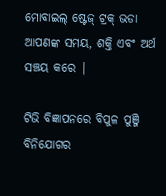ମୋବାଇଲ୍ ଷ୍ଟେଜ୍ ଟ୍ରକ୍ ଭଡା ଆପଣଙ୍କ ସମୟ, ଶକ୍ତି ଏବଂ ଅର୍ଥ ସଞ୍ଚୟ କରେ |

ଟିଭି ବିଜ୍ଞାପନରେ ବିପୁଳ ପୁଞ୍ଜି ବିନିଯୋଗର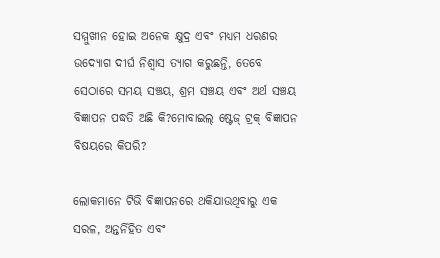ସମ୍ମୁଖୀନ ହୋଇ ଅନେକ କ୍ଷୁଦ୍ର ଏବଂ ମଧ୍ୟମ ଧରଣର ଉଦ୍ୟୋଗ ଦୀର୍ଘ ନିଶ୍ୱାସ ତ୍ୟାଗ କରୁଛନ୍ତି, ତେବେ ସେଠାରେ ସମୟ ସଞ୍ଚୟ, ଶ୍ରମ ସଞ୍ଚୟ ଏବଂ ଅର୍ଥ ସଞ୍ଚୟ ବିଜ୍ଞାପନ ପଦ୍ଧତି ଅଛି କି?ମୋବାଇଲ୍ ଷ୍ଟେଜ୍ ଟ୍ରକ୍ ବିଜ୍ଞାପନ ବିଷୟରେ କିପରି?

ଲୋକମାନେ ଟିଭି ବିଜ୍ଞାପନରେ ଥକିଯାଉଥିବାରୁ ଏକ ସରଳ, ଅନ୍ତର୍ନିହିତ ଏବଂ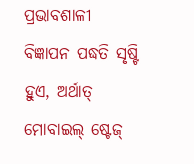ପ୍ରଭାବଶାଳୀ ବିଜ୍ଞାପନ ପଦ୍ଧତି ସୃଷ୍ଟି ହୁଏ, ଅର୍ଥାତ୍ ମୋବାଇଲ୍ ଷ୍ଟେଜ୍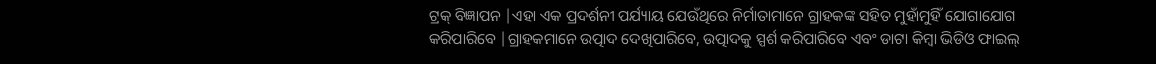ଟ୍ରକ୍ ବିଜ୍ଞାପନ |ଏହା ଏକ ପ୍ରଦର୍ଶନୀ ପର୍ଯ୍ୟାୟ ଯେଉଁଥିରେ ନିର୍ମାତାମାନେ ଗ୍ରାହକଙ୍କ ସହିତ ମୁହାଁମୁହିଁ ଯୋଗାଯୋଗ କରିପାରିବେ |ଗ୍ରାହକମାନେ ଉତ୍ପାଦ ଦେଖିପାରିବେ, ଉତ୍ପାଦକୁ ସ୍ପର୍ଶ କରିପାରିବେ ଏବଂ ଡାଟା କିମ୍ବା ଭିଡିଓ ଫାଇଲ୍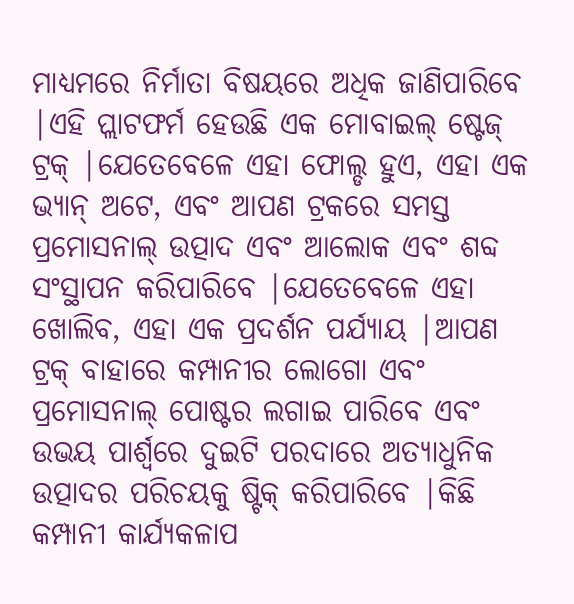ମାଧ୍ୟମରେ ନିର୍ମାତା ବିଷୟରେ ଅଧିକ ଜାଣିପାରିବେ |ଏହି ପ୍ଲାଟଫର୍ମ ହେଉଛି ଏକ ମୋବାଇଲ୍ ଷ୍ଟେଜ୍ ଟ୍ରକ୍ |ଯେତେବେଳେ ଏହା ଫୋଲ୍ଡ ହୁଏ, ଏହା ଏକ ଭ୍ୟାନ୍ ଅଟେ, ଏବଂ ଆପଣ ଟ୍ରକରେ ସମସ୍ତ ପ୍ରମୋସନାଲ୍ ଉତ୍ପାଦ ଏବଂ ଆଲୋକ ଏବଂ ଶବ୍ଦ ସଂସ୍ଥାପନ କରିପାରିବେ |ଯେତେବେଳେ ଏହା ଖୋଲିବ, ଏହା ଏକ ପ୍ରଦର୍ଶନ ପର୍ଯ୍ୟାୟ |ଆପଣ ଟ୍ରକ୍ ବାହାରେ କମ୍ପାନୀର ଲୋଗୋ ଏବଂ ପ୍ରମୋସନାଲ୍ ପୋଷ୍ଟର ଲଗାଇ ପାରିବେ ଏବଂ ଉଭୟ ପାର୍ଶ୍ୱରେ ଦୁଇଟି ପରଦାରେ ଅତ୍ୟାଧୁନିକ ଉତ୍ପାଦର ପରିଚୟକୁ ଷ୍ଟିକ୍ କରିପାରିବେ |କିଛି କମ୍ପାନୀ କାର୍ଯ୍ୟକଳାପ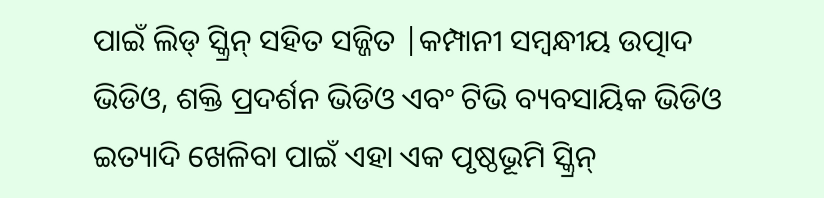ପାଇଁ ଲିଡ୍ ସ୍କ୍ରିନ୍ ସହିତ ସଜ୍ଜିତ |କମ୍ପାନୀ ସମ୍ବନ୍ଧୀୟ ଉତ୍ପାଦ ଭିଡିଓ, ଶକ୍ତି ପ୍ରଦର୍ଶନ ଭିଡିଓ ଏବଂ ଟିଭି ବ୍ୟବସାୟିକ ଭିଡିଓ ଇତ୍ୟାଦି ଖେଳିବା ପାଇଁ ଏହା ଏକ ପୃଷ୍ଠଭୂମି ସ୍କ୍ରିନ୍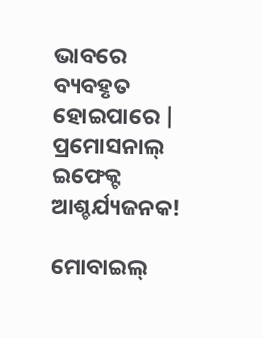ଭାବରେ ବ୍ୟବହୃତ ହୋଇପାରେ | ପ୍ରମୋସନାଲ୍ ଇଫେକ୍ଟ ଆଶ୍ଚର୍ଯ୍ୟଜନକ!

ମୋବାଇଲ୍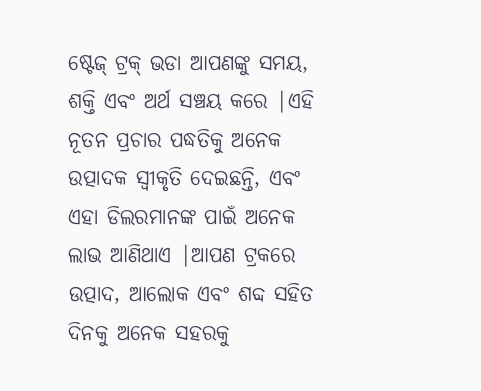ଷ୍ଟେଜ୍ ଟ୍ରକ୍ ଭଡା ଆପଣଙ୍କୁ ସମୟ, ଶକ୍ତି ଏବଂ ଅର୍ଥ ସଞ୍ଚୟ କରେ |ଏହି ନୂତନ ପ୍ରଚାର ପଦ୍ଧତିକୁ ଅନେକ ଉତ୍ପାଦକ ସ୍ୱୀକୃତି ଦେଇଛନ୍ତି, ଏବଂ ଏହା ଡିଲରମାନଙ୍କ ପାଇଁ ଅନେକ ଲାଭ ଆଣିଥାଏ |ଆପଣ ଟ୍ରକରେ ଉତ୍ପାଦ, ଆଲୋକ ଏବଂ ଶବ୍ଦ ସହିତ ଦିନକୁ ଅନେକ ସହରକୁ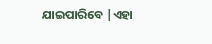ଯାଇପାରିବେ |ଏହା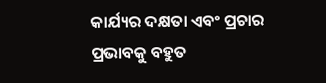କାର୍ଯ୍ୟର ଦକ୍ଷତା ଏବଂ ପ୍ରଚାର ପ୍ରଭାବକୁ ବହୁତ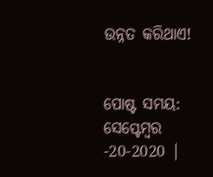ଉନ୍ନତ କରିଥାଏ!


ପୋଷ୍ଟ ସମୟ: ସେପ୍ଟେମ୍ବର -20-2020 |